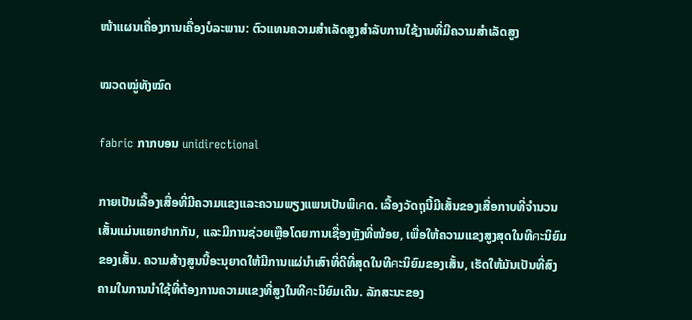ໜ້າແຜນເຄື່ອງການເຄື່ອງບໍລະພານ: ຕົວແທນຄວາມສຳເລັດສູງສຳລັບການໃຊ້ງານທີ່ມີຄວາມສຳເລັດສູງ

ໝວດໝູ່ທັງໝົດ

fabric ກາກບອນ unidirectional

ກາຍເປັນເລື້ອງເສື່ອທີ່ມີຄວາມແຂງແລະຄວາມພຽງແພນເປັນພິเศດ. ເລື້ອງວັດຖຸນີ້ມີເສັ້ນຂອງເສື່ອກາບທີ່ຈຳນວນເສັ້ນແມ່ນແຍກຢາກກັນ, ແລະມີການຊ່ວຍເຫຼືອໂດຍການເຊື່ອງຫຼັງທີ່ໜ້ອຍ, ເພື່ອໃຫ້ຄວາມແຂງສູງສຸດໃນທີศະນິຍົມຂອງເສັ້ນ. ຄວາມສ້າງສູນນີ້ອະນຸຍາດໃຫ້ມີການແຜ່ນຳເສົາທີ່ດີທີ່ສຸດໃນທີศະນິຍົມຂອງເສັ້ນ, ເຮັດໃຫ້ມັນເປັນທີ່ສົງຄາມໃນການນຳໃຊ້ທີ່ຕ້ອງການຄວາມແຂງທີ່ສູງໃນທີศະນິຍົມເດີນ. ລັກສະນະຂອງ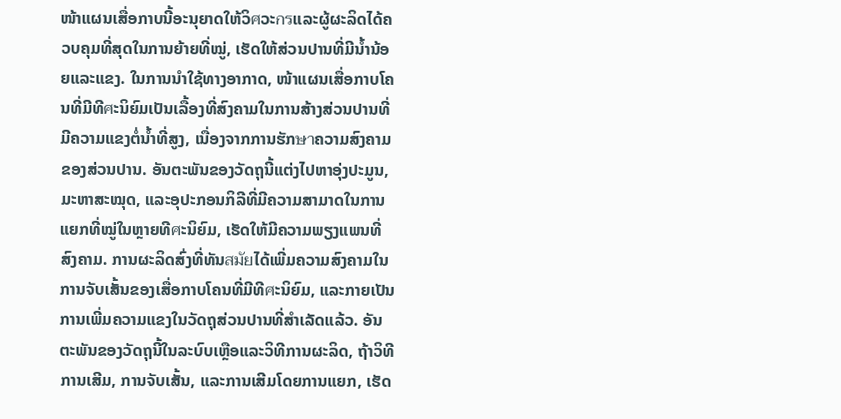ໜ້າແຜນເສື່ອກາບນີ້ອະນຸຍາດໃຫ້ວິศວະกรແລະຜູ້ຜະລິດໄດ້ຄວບຄຸມທີ່ສຸດໃນການຍ້າຍທີ່ໝູ່, ເຮັດໃຫ້ສ່ວນປານທີ່ມີນ້ຳນ້ອຍແລະແຂງ. ໃນການນຳໃຊ້ທາງອາກາດ, ໜ້າແຜນເສື່ອກາບໂຄນທີ່ມີທີศະນິຍົມເປັນເລື້ອງທີ່ສົງຄາມໃນການສ້າງສ່ວນປານທີ່ມີຄວາມແຂງຕໍ່ນ້ຳທີ່ສູງ, ເນື່ອງຈາກການຮັກษาຄວາມສົງຄາມຂອງສ່ວນປານ. ອັນຕະພັນຂອງວັດຖຸນີ້ແຕ່ງໄປຫາອຸ່ງປະມູນ, ມະຫາສະໝຸດ, ແລະອຸປະກອນກິລີທີ່ມີຄວາມສາມາດໃນການແຍກທີ່ໝູ່ໃນຫຼາຍທີศະນິຍົມ, ເຮັດໃຫ້ມີຄວາມພຽງແພນທີ່ສົງຄາມ. ການຜະລິດສົ່ງທີ່ທັນสมัยໄດ້ເພີ່ມຄວາມສົງຄາມໃນການຈັບເສັ້ນຂອງເສື່ອກາບໂຄນທີ່ມີທີศະນິຍົມ, ແລະກາຍເປັນການເພີ່ມຄວາມແຂງໃນວັດຖຸສ່ວນປານທີ່ສຳເລັດແລ້ວ. ອັນຕະພັນຂອງວັດຖຸນີ້ໃນລະບົບເຫຼືອແລະວິທີການຜະລິດ, ຖ້າວິທີການເສີມ, ການຈັບເສັ້ນ, ແລະການເສີມໂດຍການແຍກ, ເຮັດ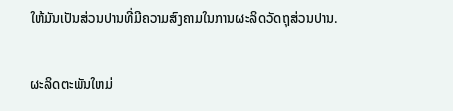ໃຫ້ມັນເປັນສ່ວນປານທີ່ມີຄວາມສົງຄາມໃນການຜະລິດວັດຖຸສ່ວນປານ.

ຜະລິດຕະພັນໃຫມ່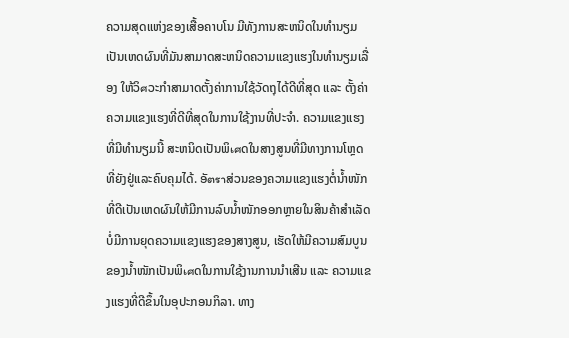ຄວາມສຸດແຫ່ງຂອງເສື້ອຄາບໂນ ມີທັງການສະຫນິດໃນທຳນຽມ ເປັນເຫດຜົນທີ່ມັນສາມາດສະຫນິດຄວາມແຂງແຮງໃນທຳນຽມເລື່ອງ ໃຫ້ວິศວະກຳສາມາດຕັ້ງຄ່າການໃຊ້ວັດຖຸໄດ້ດີທີ່ສຸດ ແລະ ຕັ້ງຄ່າຄວາມແຂງແຮງທີ່ດີທີ່ສຸດໃນການໃຊ້ງານທີ່ປະຈຳ. ຄວາມແຂງແຮງທີ່ມີທຳນຽມນີ້ ສະຫນິດເປັນພິเศດໃນສາງສູນທີ່ມີທາງການໂຫຼດທີ່ຍັງຢູ່ແລະຄົບຄຸມໄດ້. ອັตราສ່ວນຂອງຄວາມແຂງແຮງຕໍ່ນ້ຳໜັກທີ່ດີເປັນເຫດຜົນໃຫ້ມີການລົບນ້ຳໜັກອອກຫຼາຍໃນສິນຄ້າສຳເລັດ ບໍ່ມີການຍຸດຄວາມແຂງແຮງຂອງສາງສູນ, ເຮັດໃຫ້ມີຄວາມສົມບູນຂອງນ້ຳໜັກເປັນພິเศດໃນການໃຊ້ງານການນຳເສີນ ແລະ ຄວາມແຂງແຮງທີ່ດີຂຶ້ນໃນອຸປະກອນກິລາ. ທາງ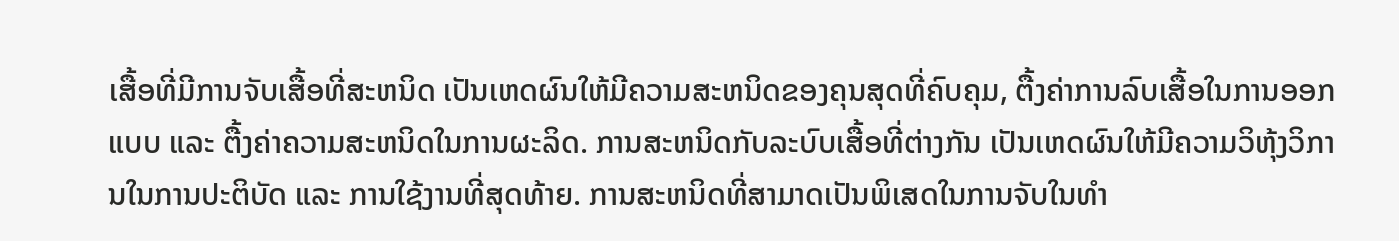ເສື້ອທີ່ມີການຈັບເສື້ອທີ່ສະຫນິດ ເປັນເຫດຜົນໃຫ້ມີຄວາມສະຫນິດຂອງຄຸນສຸດທີ່ຄົບຄຸມ, ຕື້ງຄ່າການລົບເສື້ອໃນການອອກແບບ ແລະ ຕື້ງຄ່າຄວາມສະຫນິດໃນການຜະລິດ. ການສະຫນິດກັບລະບົບເສື້ອທີ່ຕ່າງກັນ ເປັນເຫດຜົນໃຫ້ມີຄວາມວິຫຸ້ງວິການໃນການປະຕິບັດ ແລະ ການໃຊ້ງານທີ່ສຸດທ້າຍ. ການສະຫນິດທີ່ສາມາດເປັນພິເສດໃນການຈັບໃນທຳ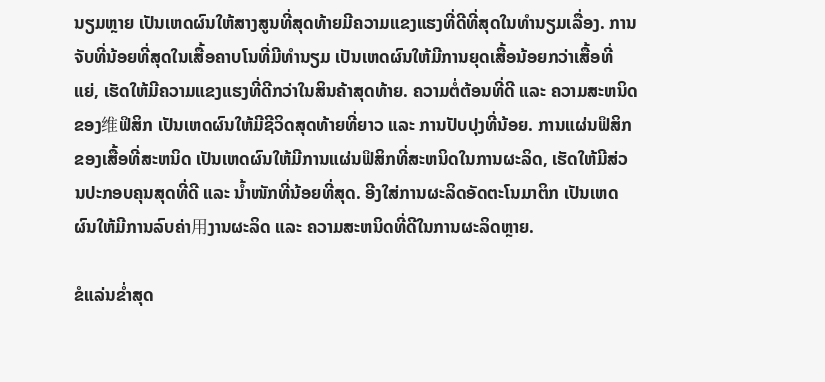ນຽມຫຼາຍ ເປັນເຫດຜົນໃຫ້ສາງສູນທີ່ສຸດທ້າຍມີຄວາມແຂງແຮງທີ່ດີທີ່ສຸດໃນທຳນຽມເລື່ອງ. ການຈັບທີ່ນ້ອຍທີ່ສຸດໃນເສື້ອຄາບໂນທີ່ມີທຳນຽມ ເປັນເຫດຜົນໃຫ້ມີການຍຸດເສື້ອນ້ອຍກວ່າເສື້ອທີ່ແຍ່, ເຮັດໃຫ້ມີຄວາມແຂງແຮງທີ່ດີກວ່າໃນສິນຄ້າສຸດທ້າຍ. ຄວາມຕໍ່ຕ້ອນທີ່ດີ ແລະ ຄວາມສະຫນິດຂອງ维ຟິສິກ ເປັນເຫດຜົນໃຫ້ມີຊີວິດສຸດທ້າຍທີ່ຍາວ ແລະ ການປັບປຸງທີ່ນ້ອຍ. ການແຜ່ນຟິສິກຂອງເສື້ອທີ່ສະຫນິດ ເປັນເຫດຜົນໃຫ້ມີການແຜ່ນຟິສິກທີ່ສະຫນິດໃນການຜະລິດ, ເຮັດໃຫ້ມີສ່ວນປະກອບຄຸນສຸດທີ່ດີ ແລະ ນ້ຳໜັກທີ່ນ້ອຍທີ່ສຸດ. ອີງໃສ່ການຜະລິດອັດຕະໂນມາຕິກ ເປັນເຫດຜົນໃຫ້ມີການລົບຄ່າ用ງານຜະລິດ ແລະ ຄວາມສະຫນິດທີ່ດີໃນການຜະລິດຫຼາຍ.

ຂໍແລ່ນຂໍ່າສຸດ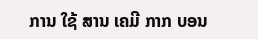ການ ໃຊ້ ສານ ເຄມີ ກາກ ບອນ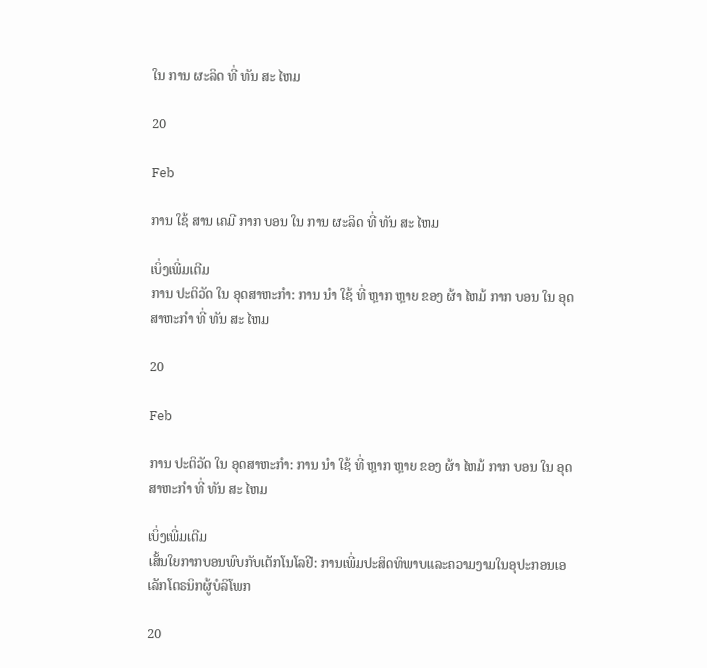ໃນ ການ ຜະລິດ ທີ່ ທັນ ສະ ໄຫມ

20

Feb

ການ ໃຊ້ ສານ ເຄມີ ກາກ ບອນ ໃນ ການ ຜະລິດ ທີ່ ທັນ ສະ ໄຫມ

ເບິ່ງເພີ່ມເຕີມ
ການ ປະຕິວັດ ໃນ ອຸດສາຫະກໍາ: ການ ນໍາ ໃຊ້ ທີ່ ຫຼາກ ຫຼາຍ ຂອງ ຜ້າ ໄຫມ້ ກາກ ບອນ ໃນ ອຸດສາຫະກໍາ ທີ່ ທັນ ສະ ໄຫມ

20

Feb

ການ ປະຕິວັດ ໃນ ອຸດສາຫະກໍາ: ການ ນໍາ ໃຊ້ ທີ່ ຫຼາກ ຫຼາຍ ຂອງ ຜ້າ ໄຫມ້ ກາກ ບອນ ໃນ ອຸດສາຫະກໍາ ທີ່ ທັນ ສະ ໄຫມ

ເບິ່ງເພີ່ມເຕີມ
ເສັ້ນໃຍກາກບອນພົບກັບເຕັກໂນໂລຢີ: ການເພີ່ມປະສິດທິພາບແລະຄວາມງາມໃນອຸປະກອນເອເລັກໂຕຣນິກຜູ້ບໍລິໂພກ

20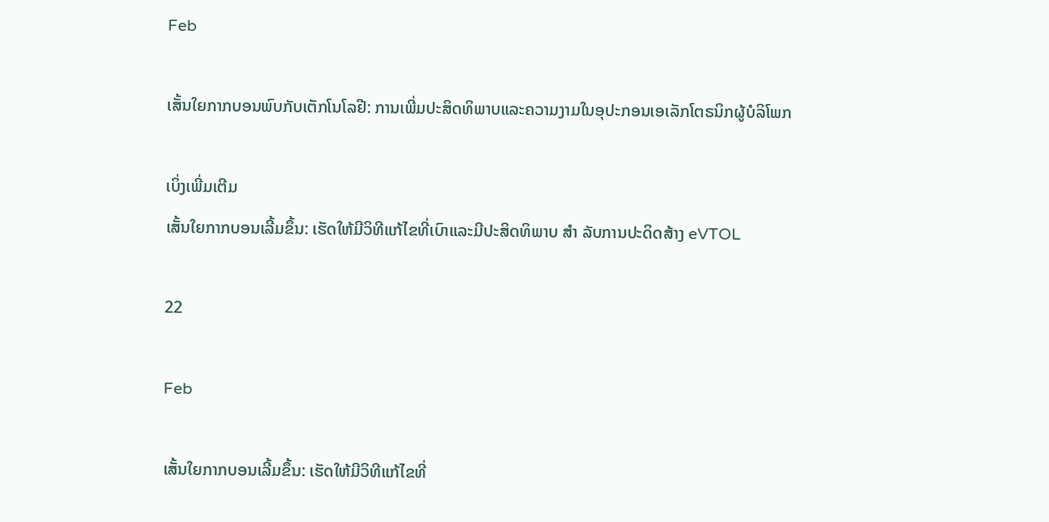Feb

ເສັ້ນໃຍກາກບອນພົບກັບເຕັກໂນໂລຢີ: ການເພີ່ມປະສິດທິພາບແລະຄວາມງາມໃນອຸປະກອນເອເລັກໂຕຣນິກຜູ້ບໍລິໂພກ

ເບິ່ງເພີ່ມເຕີມ
ເສັ້ນໃຍກາກບອນເລີ້ມຂຶ້ນ: ເຮັດໃຫ້ມີວິທີແກ້ໄຂທີ່ເບົາແລະມີປະສິດທິພາບ ສໍາ ລັບການປະດິດສ້າງ eVTOL

22

Feb

ເສັ້ນໃຍກາກບອນເລີ້ມຂຶ້ນ: ເຮັດໃຫ້ມີວິທີແກ້ໄຂທີ່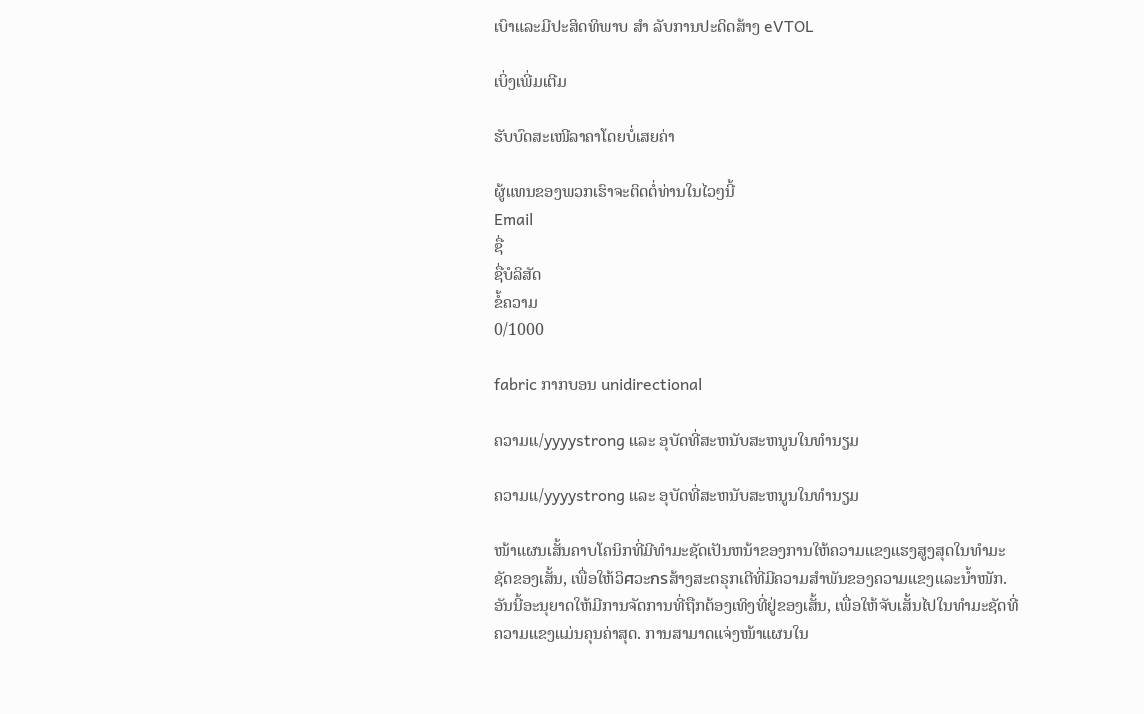ເບົາແລະມີປະສິດທິພາບ ສໍາ ລັບການປະດິດສ້າງ eVTOL

ເບິ່ງເພີ່ມເຕີມ

ຮັບບົດສະເໜີລາຄາໂດຍບໍ່ເສຍຄ່າ

ຜູ້ແທນຂອງພວກເຮົາຈະຕິດຕໍ່ທ່ານໃນໄວໆນີ້
Email
ຊື່
ຊື່ບໍລິສັດ
ຂໍ້ຄວາມ
0/1000

fabric ກາກບອນ unidirectional

ຄວາມແ/yyyystrong ແລະ ອຸບັດທີ່ສະຫນັບສະຫນູນໃນທຳນຽມ

ຄວາມແ/yyyystrong ແລະ ອຸບັດທີ່ສະຫນັບສະຫນູນໃນທຳນຽມ

ໜ້າແຜນເສັ້ນຄາບໂຄນິກທີ່ມີທຳມະຊັດເປັນຫນ້າຂອງການໃຫ້ຄວາມແຂງແຮງສູງສຸດໃນທຳມະຊັດຂອງເສັ້ນ, ເພື່ອໃຫ້ວິศວະกรສ້າງສະຕຣຸກເຕີທີ່ມີຄວາມສຳພັນຂອງຄວາມແຂງແລະນ້ຳໜັກ. ອັນນີ້ອະນຸຍາດໃຫ້ມີການຈັດການທີ່ຖືກຕ້ອງເທິງທີ່ຢູ່ຂອງເສັ້ນ, ເພື່ອໃຫ້ຈັບເສັ້ນໄປໃນທຳມະຊັດທີ່ຄວາມແຂງແມ່ນຄຸນຄ່າສຸດ. ການສາມາດແຈ່ງໜ້າແຜນໃນ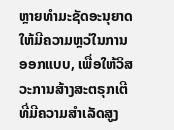ຫຼາຍທຳມະຊັດອະນຸຍາດໃຫ້ມີຄວາມຫຼວ່ໃນການອອກແບບ, ເພື່ອໃຫ້ວິສວະການສ້າງສະຕຣຸກເຕີທີ່ມີຄວາມສຳເລັດສູງ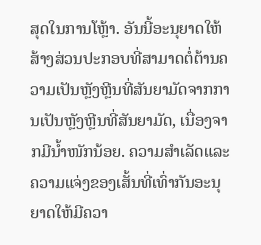ສຸດໃນການໂຫຼ້າ. ອັນນີ້ອະນຸຍາດໃຫ້ສ້າງສ່ວນປະກອບທີ່ສາມາດຕໍ່ຕ້ານຄວາມເປັນຫຼັງຫຼີນທີ່ສັນຍາມັດຈາກການເປັນຫຼັງຫຼີນທີ່ສັນຍາມັດ, ເນື່ອງຈາກມີນ້ຳໜັກນ້ອຍ. ຄວາມສຳເລັດແລະຄວາມແຈ່ງຂອງເສັ້ນທີ່ເທົ່າກັນອະນຸຍາດໃຫ້ມີຄວາ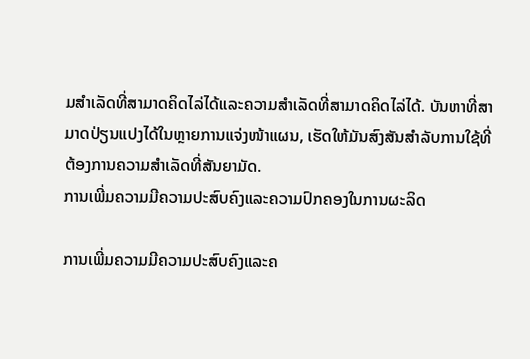ມສຳເລັດທີ່ສາມາດຄິດໄລ່ໄດ້ແລະຄວາມສຳເລັດທີ່ສາມາດຄິດໄລ່ໄດ້. ບັນຫາທີ່ສາມາດປ່ຽນແປງໄດ້ໃນຫຼາຍການແຈ່ງໜ້າແຜນ, ເຮັດໃຫ້ມັນສົງສັນສຳລັບການໃຊ້ທີ່ຕ້ອງການຄວາມສຳເລັດທີ່ສັນຍາມັດ.
ການເພີ່ມຄວາມມີຄວາມປະສົບຄົງແລະຄວາມປົກຄອງໃນການຜະລິດ

ການເພີ່ມຄວາມມີຄວາມປະສົບຄົງແລະຄ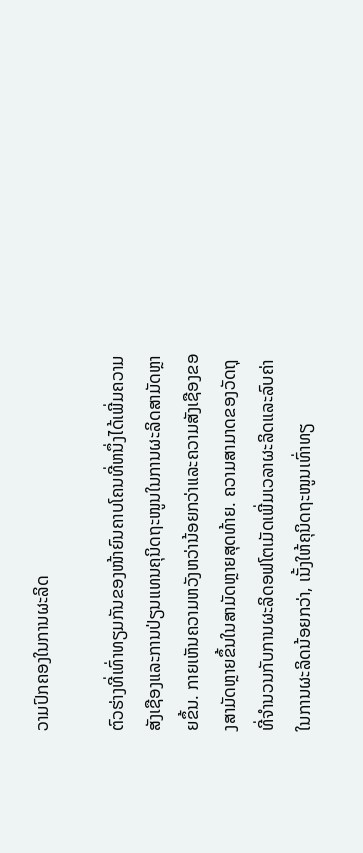ວາມປົກຄອງໃນການຜະລິດ

ຕົວຮ່າງທີ່ເທົ່າທຽມກັນຂອງໜ້າຍົນຄາບໂຄນທີ່ຫນຶ່ງໄດ້ເພີ່ມຄວາມສັງເຊືອງແລະການປ່ຽນແທນຄຸນິດຖະໜູນໃນການຜະລິດສາມັດຫຼາຍຂຶ້ນ. ກາຍເຫັນຄວາມຫວັງຫວ່ານ້ອຍກວ່າແລະຄວາມສັງເຊືອງຂອງສາມັດຫຼາຍຂຶ້ນໃນສາມັດຫຼາຍສຸດທ້າຍ. ຄວາມສາມາດຂອງວັດຖຸທີ່ຈຳນວນກັບການຜະລິດອຟໂຕເມັດເພີ່ມເວລາຜະລິດແລະລົບຄ່າໃນການຜະລິດນ້ອຍກວ່າ, ເນັ້ງໃຫ້ຄຸນິດຖະໜູນເທົ່າທຽ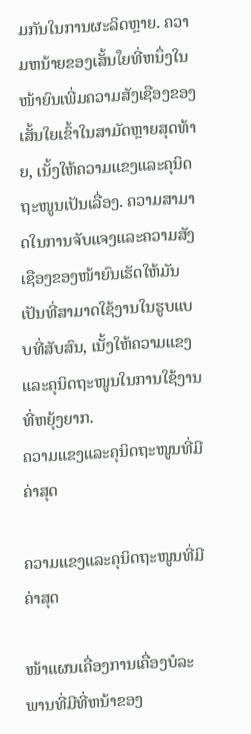ມກັນໃນການຜະລິດຫຼາຍ. ຄວາມຫນ້າຍຂອງເສັ້ນใຍທີ່ຫນຶ່ງໃນໜ້າຍົນເພີ່ມຄວາມສັງເຊືອງຂອງເສັ້ນໃຍເຂົ້າໃນສາມັດຫຼາຍສຸດທ້າຍ, ເນັ້ງໃຫ້ຄວາມແຂງແລະຄຸນິດຖະໜູນເປັນເລື່ອງ. ຄວາມສາມາດໃນການຈັບແຈງແລະຄວາມສັງເຊືອງຂອງໜ້າຍົນເຮັດໃຫ້ມັນເປັນທີ່ສາມາດໃຊ້ງານໃນຮູບແບບທີ່ສັບສົນ, ເນັ້ງໃຫ້ຄວາມແຂງແລະຄຸນິດຖະໜູນໃນການໃຊ້ງານທີ່ຫຍຸ້ງຍາກ.
ຄວາມແຂງແລະຄຸນິດຖະໜູນທີ່ມີຄ່າສຸດ

ຄວາມແຂງແລະຄຸນິດຖະໜູນທີ່ມີຄ່າສຸດ

ໜ້າແຜນເຄື່ອງການເຄື່ອງບໍລະພານທີ່ມີທີ່ຫນ້າຂອງ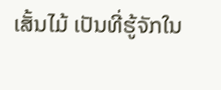ເສັ້ນໄມ້ ເປັນທີ່ຮູ້ຈັກໃນ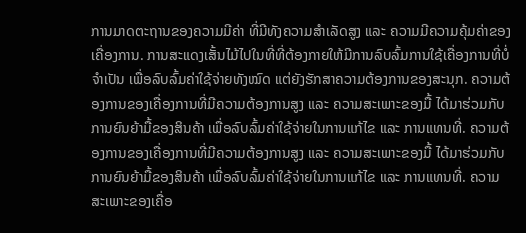ການມາດຕະຖານຂອງຄວາມມີຄ່າ ທີ່ມີທັງຄວາມສຳເລັດສູງ ແລະ ຄວາມມີຄວາມຄຸ້ມຄ່າຂອງເຄື່ອງການ. ການສະແດງເສັ້ນໄມ້ໄປໃນທີ່ທີ່ຕ້ອງກາຍໃຫ້ມີການລົບລົ້ມການໃຊ້ເຄື່ອງການທີ່ບໍ່ຈຳເປັນ ເພື່ອລົບລົ້ມຄ່າໃຊ້ຈ່າຍທັງໝົດ ແຕ່ຍັງຮັກສາຄວາມຕ້ອງການຂອງສະນຸກ. ຄວາມຕ້ອງການຂອງເຄື່ອງການທີ່ມີຄວາມຕ້ອງການສູງ ແລະ ຄວາມສະເພາະຂອງມື້ ໄດ້ມາຮ່ວມກັບການຍົນຍ້າມື້ຂອງສິນຄ້າ ເພື່ອລົບລົ້ມຄ່າໃຊ້ຈ່າຍໃນການແກ້ໄຂ ແລະ ການແທນທີ່. ຄວາມຕ້ອງການຂອງເຄື່ອງການທີ່ມີຄວາມຕ້ອງການສູງ ແລະ ຄວາມສະເພາະຂອງມື້ ໄດ້ມາຮ່ວມກັບການຍົນຍ້າມື້ຂອງສິນຄ້າ ເພື່ອລົບລົ້ມຄ່າໃຊ້ຈ່າຍໃນການແກ້ໄຂ ແລະ ການແທນທີ່. ຄວາມສະເພາະຂອງເຄື່ອ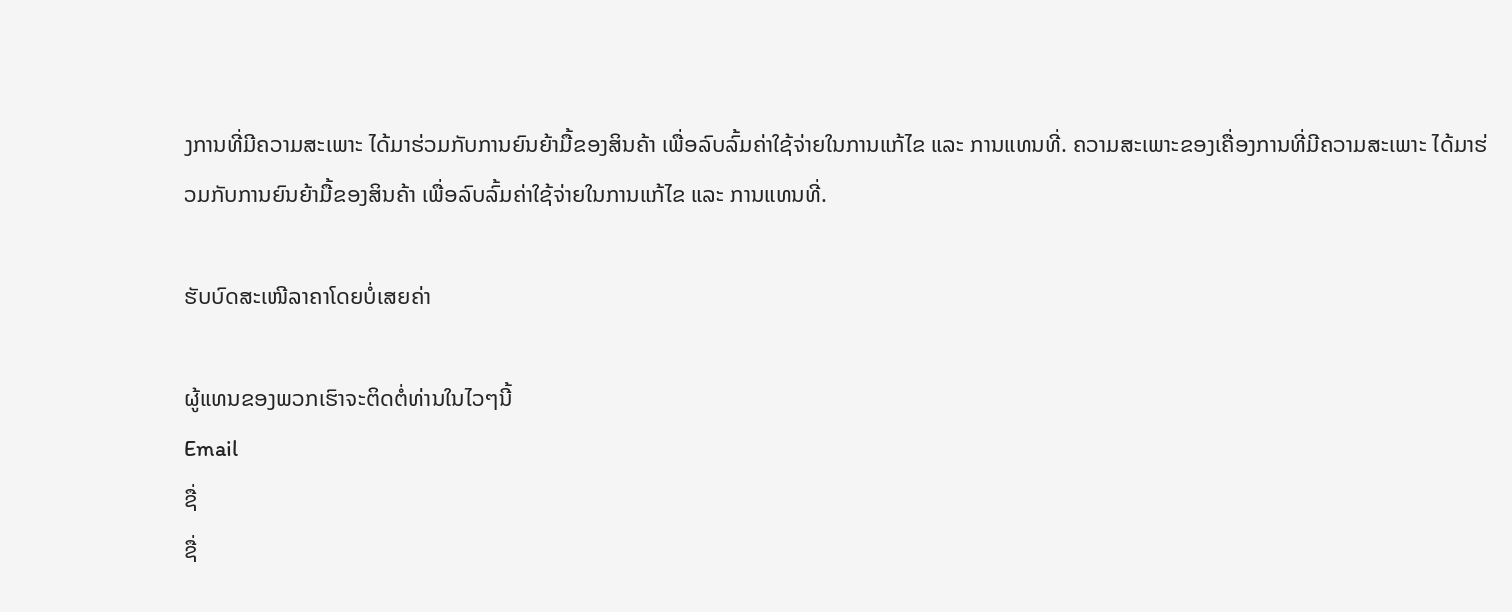ງການທີ່ມີຄວາມສະເພາະ ໄດ້ມາຮ່ວມກັບການຍົນຍ້າມື້ຂອງສິນຄ້າ ເພື່ອລົບລົ້ມຄ່າໃຊ້ຈ່າຍໃນການແກ້ໄຂ ແລະ ການແທນທີ່. ຄວາມສະເພາະຂອງເຄື່ອງການທີ່ມີຄວາມສະເພາະ ໄດ້ມາຮ່ວມກັບການຍົນຍ້າມື້ຂອງສິນຄ້າ ເພື່ອລົບລົ້ມຄ່າໃຊ້ຈ່າຍໃນການແກ້ໄຂ ແລະ ການແທນທີ່.

ຮັບບົດສະເໜີລາຄາໂດຍບໍ່ເສຍຄ່າ

ຜູ້ແທນຂອງພວກເຮົາຈະຕິດຕໍ່ທ່ານໃນໄວໆນີ້
Email
ຊື່
ຊື່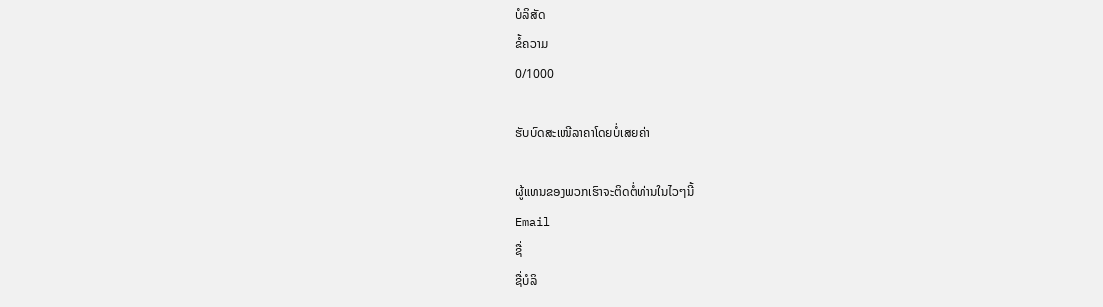ບໍລິສັດ
ຂໍ້ຄວາມ
0/1000

ຮັບບົດສະເໜີລາຄາໂດຍບໍ່ເສຍຄ່າ

ຜູ້ແທນຂອງພວກເຮົາຈະຕິດຕໍ່ທ່ານໃນໄວໆນີ້
Email
ຊື່
ຊື່ບໍລິ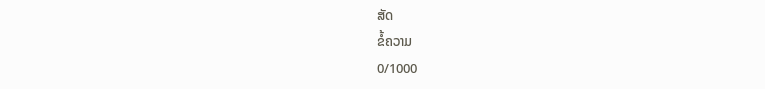ສັດ
ຂໍ້ຄວາມ
0/1000